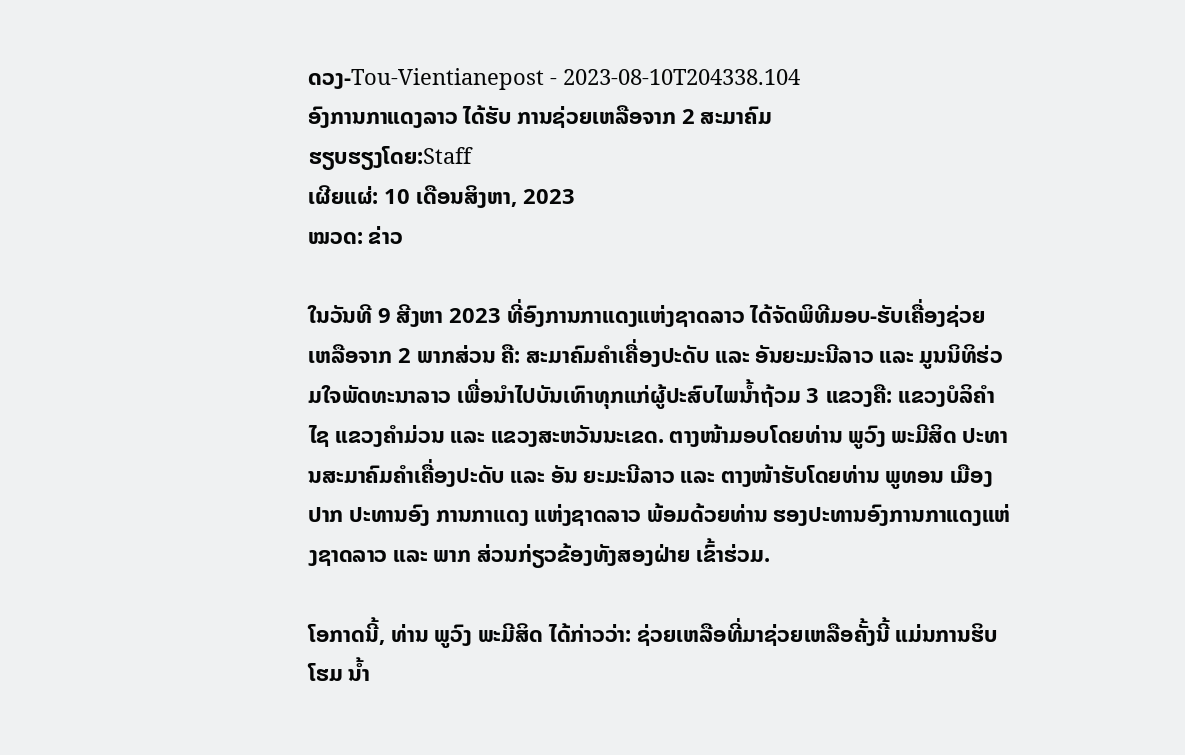ດວງ-Tou-Vientianepost - 2023-08-10T204338.104
ອົງການກາແດງລາວ ໄດ້ຮັບ ການຊ່ວຍເຫລືອຈາກ 2 ສະມາຄົມ
ຮຽບຮຽງໂດຍ:Staff
ເຜີຍແຜ່: 10 ເດືອນສິງຫາ, 2023
ໝວດ: ຂ່າວ

ໃນວັນທີ 9 ສີງຫາ 2023 ທີ່ອົງການກາແດງແຫ່ງຊາດລາວ ໄດ້ຈັດພິທີມອບ-ຮັບເຄື່ອງຊ່ວຍ ເຫລືອຈາກ 2 ພາກສ່ວນ ຄື: ສະມາຄົມຄຳເຄື່ອງປະດັບ ແລະ ອັນຍະມະນີລາວ ແລະ ມູນນິທິຮ່ວມໃຈພັດທະນາລາວ ເພື່ອນຳໄປບັນເທົາທຸກແກ່ຜູ້ປະສົບໄພນ້ຳຖ້ວມ 3 ແຂວງຄື: ແຂວງບໍລິຄຳໄຊ ແຂວງຄຳມ່ວນ ແລະ ແຂວງສະຫວັນນະເຂດ. ຕາງໜ້າມອບໂດຍທ່ານ ພູວົງ ພະມີສິດ ປະທານສະມາຄົມຄຳເຄື່ອງປະດັບ ແລະ ອັນ ຍະມະນີລາວ ແລະ ຕາງໜ້າຮັບໂດຍທ່ານ ພູທອນ ເມືອງປາກ ປະທານອົງ ການກາແດງ ແຫ່ງຊາດລາວ ພ້ອມດ້ວຍທ່ານ ຮອງປະທານອົງການກາແດງແຫ່ງຊາດລາວ ແລະ ພາກ ສ່ວນກ່ຽວຂ້ອງທັງສອງຝ່າຍ ເຂົ້າຮ່ວມ.

ໂອກາດນີ້, ທ່ານ ພູວົງ ພະມີສິດ ໄດ້ກ່າວວ່າ: ຊ່ວຍເຫລືອທີ່ມາຊ່ວຍເຫລືອຄັ້ງນີ້ ແມ່ນການຮິບໂຮມ ນ້ຳ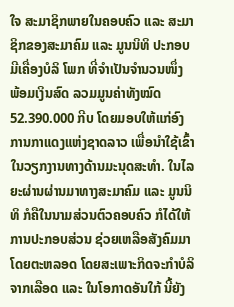ໃຈ ສະມາຊິກພາຍໃນຄອບຄົວ ແລະ ສະມາຊິກຂອງສະມາຄົມ ແລະ ມູນນິທິ ປະກອບມີເຄື່ອງບໍລິ ໂພກ ທີ່ຈຳເປັນຈຳນວນໜຶ່ງ ພ້ອມເງິນສົດ ລວມມູນຄ່າທັງໝົດ 52.390.000 ກີບ ໂດຍມອບໃຫ້ແກ່ອົງການກາແດງແຫ່ງຊາດລາວ ເພື່ອນຳໃຊ້ເຂົ້າໃນວຽກງານທາງດ້ານມະນຸດສະທຳ. ໃນໄລຍະຜ່ານຜ່ານມາທາງສະມາຄົມ ແລະ ມູນນິທິ ກໍຄືໃນນາມສ່ວນຕົວຄອບຄົວ ກໍໄດ້ໃຫ້ການປະກອບສ່ວນ ຊ່ວຍເຫລືອສັງຄົມມາໂດຍຕະຫລອດ ໂດຍສະເພາະກິດຈະກຳບໍລິຈາກເລືອດ ແລະ ໃນໂອກາດອັນໃກ້ ນີ້ຍັງ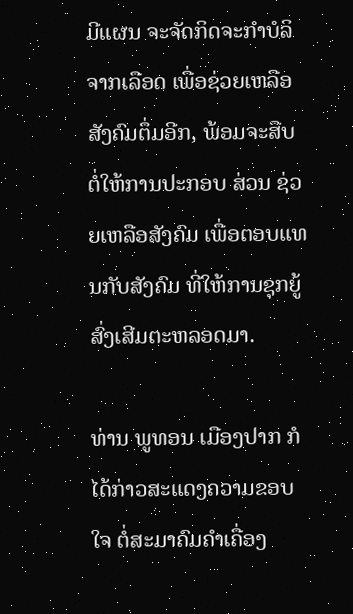ມີແຜນ ຈະຈັດກິດຈະກຳບໍລິຈາກເລືອດ ເພື່ອຊ່ວຍເຫລືອສັງຄົມຕຶ່ມອີກ, ພ້ອມຈະສືບຕໍ່ໃຫ້ການປະກອບ ສ່ວນ ຊ່ວຍເຫລືອສັງຄົມ ເພື່ອຕອບແທນກັບສັງຄົມ ທີ່ໃຫ້ການຊຸກຍູ້ສົ່ງເສີມຕະຫລອດມາ.

ທ່ານ ພູທອນ ເມືອງປາກ ກໍໄດ້ກ່າວສະແດງຄວາມຂອບໃຈ ຕໍ່ສະມາຄົມຄຳເຄື່ອງ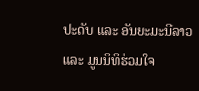ປະດັບ ແລະ ອັນຍະມະນີລາວ ແລະ ມູນນິທິຮ່ວມໃຈ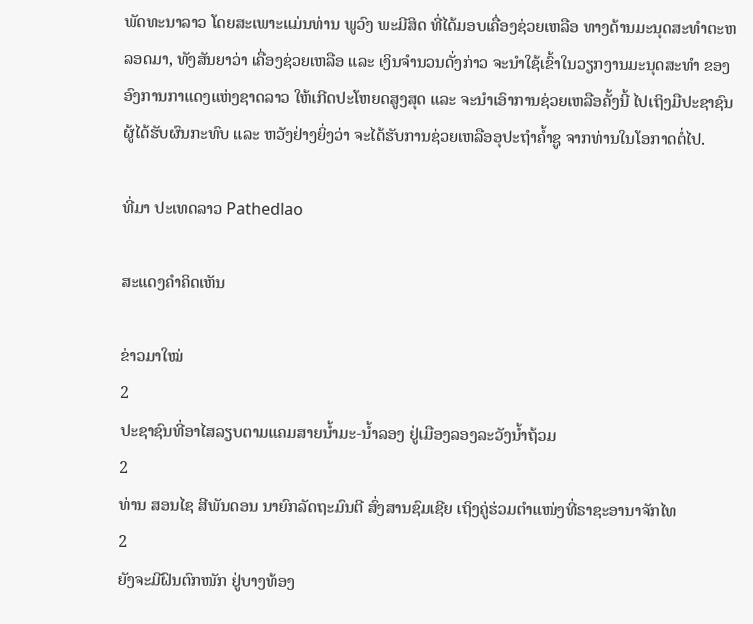ພັດທະນາລາວ ໂດຍສະເພາະແມ່ນທ່ານ ພູວົງ ພະມີສິດ ທີ່ໄດ້ມອບເຄື່ອງຊ່ວຍເຫລືອ ທາງດ້ານມະນຸດສະທຳຕະຫລອດມາ, ທັງສັນຍາວ່າ ເຄື່ອງຊ່ວຍເຫລືອ ແລະ ເງິນຈຳນວນດັ່ງກ່າວ ຈະນຳໃຊ້ເຂົ້າໃນວຽກງານມະນຸດສະທຳ ຂອງອົງການກາແດງແຫ່ງຊາດລາວ ໃຫ້ເກີດປະໂຫຍດສູງສຸດ ແລະ ຈະນຳເອົາການຊ່ວຍເຫລືອຄັ້ງນີ້ ໄປເຖິງມືປະຊາຊົນຜູ້ໄດ້ຮັບຜົນກະທົບ ແລະ ຫວັງຢ່າງຍິ່ງວ່າ ຈະໄດ້ຮັບການຊ່ວຍເຫລືອອຸປະຖຳຄ້ຳຊູ ຈາກທ່ານໃນໂອກາດຕໍ່ໄປ.

ທີ່ມາ ປະເທດລາວ Pathedlao

ສະແດງຄຳຄິດເຫັນ

ຂ່າວມາໃໝ່
2
ປະຊາຊົນທີ່ອາໄສລຽບຕາມແຄມສາຍນໍ້າມະ-ນໍ້າລອງ ຢູ່ເມືອງລອງລະວັງນໍ້າຖ້ວມ
2
ທ່ານ ສອນໄຊ ສີພັນດອນ ນາຍົກລັດຖະມົນຕີ ສົ່ງສານຊົມເຊີຍ ເຖິງຄູ່ຮ່ວມຕຳແໜ່ງທີ່ຣາຊະອານາຈັກໄທ
2
ຍັງຈະມີຝົນຕົກໜັກ ຢູ່ບາງທ້ອງ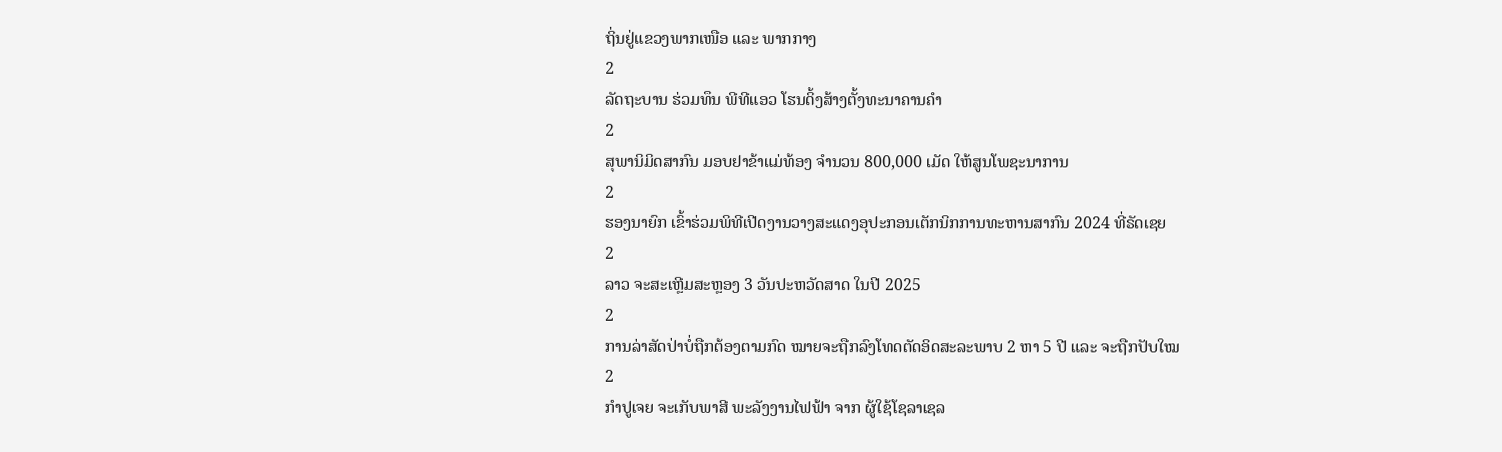ຖິ່ນຢູ່ແຂວງພາກເໜືອ ແລະ ພາກກາງ
2
ລັດຖະບານ ຮ່ວມທຶນ ພີທີແອວ ໂຮນດິ້ງສ້າງຕັ້ງທະນາຄານຄຳ
2
ສຸພານິມິດສາກົນ ມອບຢາຂ້າແມ່ທ້ອງ ຈຳນວນ 800,000 ເມັດ ໃຫ້ສູນໂພຊະນາການ
2
ຮອງນາຍົກ ເຂົ້າຮ່ວມພິທີເປີດງານວາງສະແດງອຸປະກອນເຕັກນິກການທະຫານສາກົນ 2024 ທີ່ຣັດເຊຍ
2
ລາວ ຈະສະເຫຼີມສະຫຼອງ 3 ວັນປະຫວັດສາດ ໃນປີ 2025
2
ການລ່າສັດປ່າບໍ່ຖືກຕ້ອງຕາມກົດ ໝາຍຈະຖືກລົງໂທດຕັດອິດສະລະພາບ 2 ຫາ 5 ປີ ແລະ ຈະຖືກປັບໃໝ
2
ກຳປູເຈຍ ຈະເກັບພາສີ ພະລັງງານໄຟຟ້າ ຈາກ ຜູ້ໃຊ້ໂຊລາເຊລ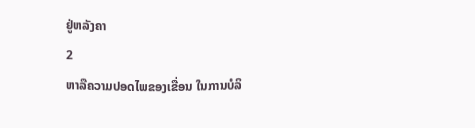ຢູ່ຫລັງຄາ
2
ຫາລືຄວາມປອດໄພຂອງເຂື່ອນ ໃນການບໍລິ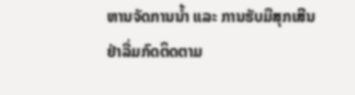ຫານຈັດການນໍ້າ ແລະ ການຮັບມືສຸກເສີນ
ຢ່າລື່ມກົດຕິດຕາມ